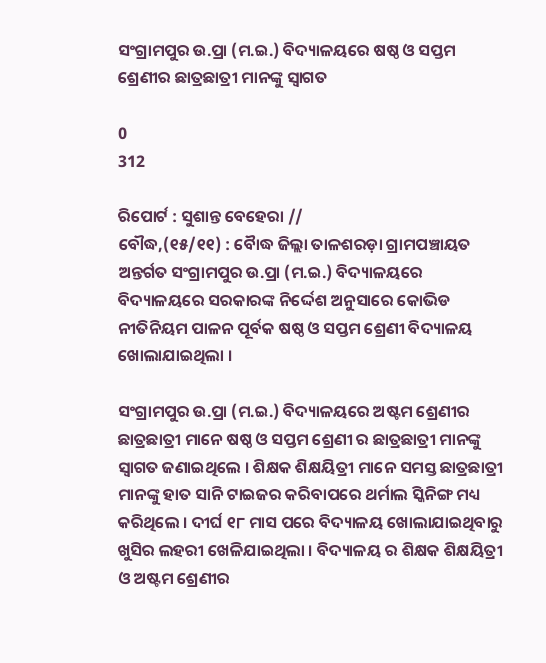ସଂଗ୍ରାମପୁର ଉ.ପ୍ରା (ମ.ଇ.) ବିଦ୍ୟାଳୟରେ ଷଷ୍ଠ ଓ ସପ୍ତମ ଶ୍ରେଣୀର ଛାତ୍ରଛାତ୍ରୀ ମାନଙ୍କୁ ସ୍ୱାଗତ

0
312

ରିପୋର୍ଟ : ସୁଶାନ୍ତ ବେହେରା //
ବୌଦ୍ଧ,(୧୫/୧୧) : ବୋୖଦ୍ଧ ଜିଲ୍ଲା ତାଳଶରଡ଼ା ଗ୍ରାମପଞ୍ଚାୟତ ଅନ୍ତର୍ଗତ ସଂଗ୍ରାମପୁର ଉ.ପ୍ରା (ମ.ଇ.) ବିଦ୍ୟାଳୟରେ ବିଦ୍ୟାଳୟରେ ସରକାରଙ୍କ ନିର୍ଦ୍ଦେଶ ଅନୁସାରେ କୋଭିଡ ନୀତିନିୟମ ପାଳନ ପୂର୍ବକ ଷଷ୍ଠ ଓ ସପ୍ତମ ଶ୍ରେଣୀ ବିଦ୍ୟାଳୟ ଖୋଲାଯାଇଥିଲା ।

ସଂଗ୍ରାମପୁର ଉ.ପ୍ରା (ମ.ଇ.) ବିଦ୍ୟାଳୟରେ ଅଷ୍ଟମ ଶ୍ରେଣୀର ଛାତ୍ରଛାତ୍ରୀ ମାନେ ଷଷ୍ଠ ଓ ସପ୍ତମ ଶ୍ରେଣୀ ର ଛାତ୍ରଛାତ୍ରୀ ମାନଙ୍କୁ ସ୍ୱାଗତ ଜଣାଇଥିଲେ । ଶିକ୍ଷକ ଶିକ୍ଷୟିତ୍ରୀ ମାନେ ସମସ୍ତ ଛାତ୍ରଛାତ୍ରୀ ମାନଙ୍କୁ ହାତ ସାନି ଟାଇଜର କରିବାପରେ ଥର୍ମାଲ ସ୍କିନିଙ୍ଗ ମଧ୍ୟ କରିଥିଲେ । ଦୀର୍ଘ ୧୮ ମାସ ପରେ ବିଦ୍ୟାଳୟ ଖୋଲାଯାଇଥିବାରୁ ଖୁସିର ଲହରୀ ଖେଳିଯାଇଥିଲା । ବିଦ୍ୟାଳୟ ର ଶିକ୍ଷକ ଶିକ୍ଷୟିତ୍ରୀ ଓ ଅଷ୍ଟମ ଶ୍ରେଣୀର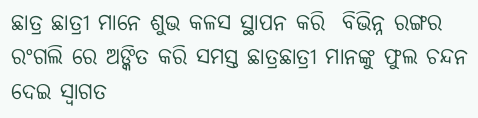ଛାତ୍ର ଛାତ୍ରୀ ମାନେ ଶୁଭ କଳସ ସ୍ଥାପନ କରି  ବିଭିନ୍ନ ରଙ୍ଗର ରଂଗଲି ରେ ଅଙ୍କିତ କରି ସମସ୍ତ ଛାତ୍ରଛାତ୍ରୀ ମାନଙ୍କୁ ଫୁଲ ଚନ୍ଦନ ଦେଇ ସ୍ୱାଗତ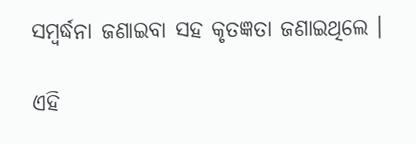ସମ୍ବର୍ଦ୍ଧନା ଜଣାଇବା ସହ କୃତଜ୍ଞତା ଜଣାଇଥିଲେ ।

ଏହି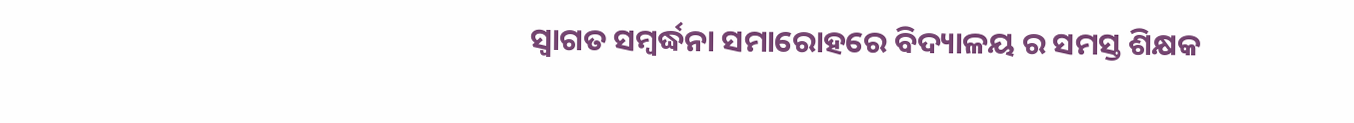ସ୍ୱାଗତ ସମ୍ବର୍ଦ୍ଧନା ସମାରୋହରେ ବିଦ୍ୟାଳୟ ର ସମସ୍ତ ଶିକ୍ଷକ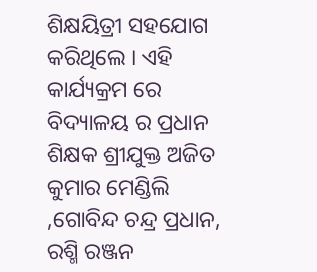ଶିକ୍ଷୟିତ୍ରୀ ସହଯୋଗ କରିଥିଲେ । ଏହି କାର୍ଯ୍ୟକ୍ରମ ରେ ବିଦ୍ୟାଳୟ ର ପ୍ରଧାନ ଶିକ୍ଷକ ଶ୍ରୀଯୁକ୍ତ ଅଜିତ କୁମାର ମେଣ୍ଡିଲି ,ଗୋବିନ୍ଦ ଚନ୍ଦ୍ର ପ୍ରଧାନ, ରଶ୍ମି ରଞ୍ଜନ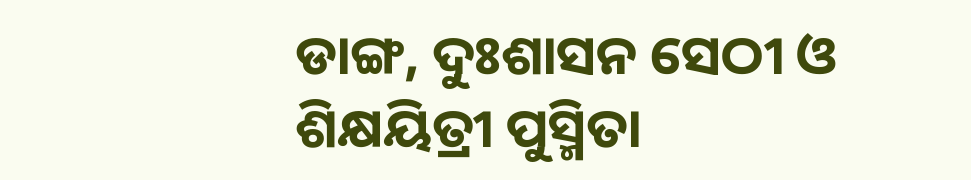ଡାଙ୍ଗ, ଦୁଃଶାସନ ସେଠୀ ଓ ଶିକ୍ଷୟିତ୍ରୀ ପୁସ୍ମିତା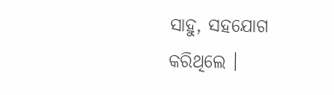ସାହୁ, ସହଯୋଗ କରିଥିଲେ ।